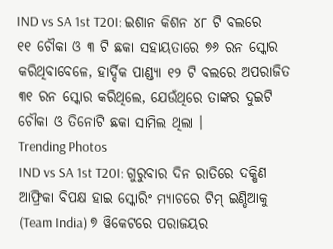IND vs SA 1st T20I: ଇଶାନ କିଶନ ୪୮ ଟି ବଲରେ ୧୧ ଚୌକା ଓ ୩ ଟି ଛକା ସହାୟତାରେ ୭୬ ରନ ସ୍କୋର କରିଥିବାବେଳେ, ହାର୍ଦ୍ଦିକ ପାଣ୍ଡ୍ୟା ୧୨ ଟି ବଲରେ ଅପରାଜିତ ୩୧ ରନ ସ୍କୋର କରିଥିଲେ, ଯେଉଁଥିରେ ତାଙ୍କର ଦୁଇଟି ଚୌକା ଓ ତିନୋଟି ଛକା ସାମିଲ ଥିଲା ।
Trending Photos
IND vs SA 1st T20I: ଗୁରୁବାର ଦିନ ରାତିରେ ଦକ୍ଷିଣ ଆଫ୍ରିକା ବିପକ୍ଷ ହାଇ ସ୍କୋରିଂ ମ୍ୟାଚରେ ଟିମ୍ ଇଣ୍ଡିଆକୁ (Team India) ୭ ୱିକେଟରେ ପରାଜୟର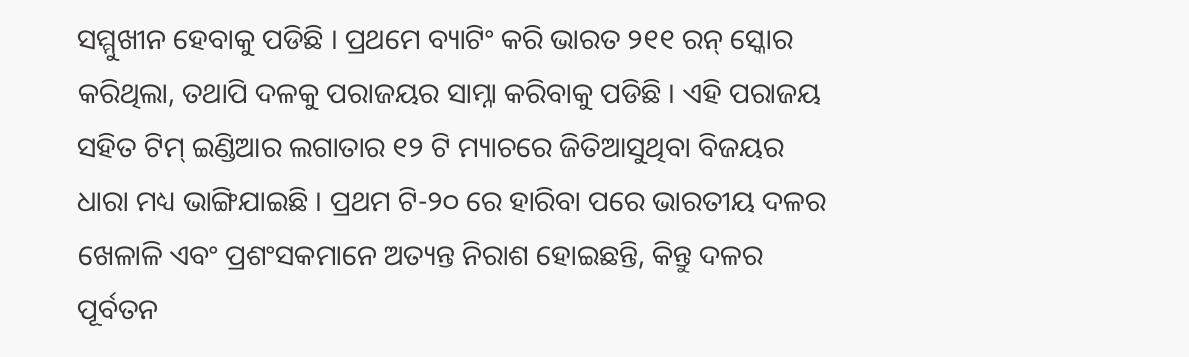ସମ୍ମୁଖୀନ ହେବାକୁ ପଡିଛି । ପ୍ରଥମେ ବ୍ୟାଟିଂ କରି ଭାରତ ୨୧୧ ରନ୍ ସ୍କୋର କରିଥିଲା, ତଥାପି ଦଳକୁ ପରାଜୟର ସାମ୍ନା କରିବାକୁ ପଡିଛି । ଏହି ପରାଜୟ ସହିତ ଟିମ୍ ଇଣ୍ଡିଆର ଲଗାତାର ୧୨ ଟି ମ୍ୟାଚରେ ଜିତିଆସୁଥିବା ବିଜୟର ଧାରା ମଧ୍ୟ ଭାଙ୍ଗିଯାଇଛି । ପ୍ରଥମ ଟି-୨୦ ରେ ହାରିବା ପରେ ଭାରତୀୟ ଦଳର ଖେଳାଳି ଏବଂ ପ୍ରଶଂସକମାନେ ଅତ୍ୟନ୍ତ ନିରାଶ ହୋଇଛନ୍ତି, କିନ୍ତୁ ଦଳର ପୂର୍ବତନ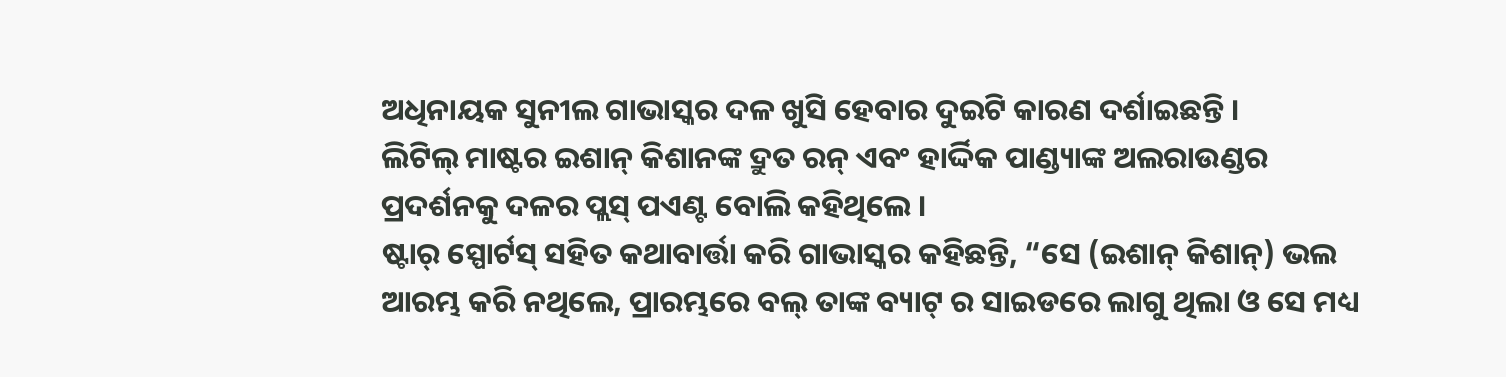ଅଧିନାୟକ ସୁନୀଲ ଗାଭାସ୍କର ଦଳ ଖୁସି ହେବାର ଦୁଇଟି କାରଣ ଦର୍ଶାଇଛନ୍ତି ।
ଲିଟିଲ୍ ମାଷ୍ଟର ଇଶାନ୍ କିଶାନଙ୍କ ଦ୍ରୁତ ରନ୍ ଏବଂ ହାର୍ଦ୍ଦିକ ପାଣ୍ଡ୍ୟାଙ୍କ ଅଲରାଉଣ୍ଡର ପ୍ରଦର୍ଶନକୁ ଦଳର ପ୍ଲସ୍ ପଏଣ୍ଟ ବୋଲି କହିଥିଲେ ।
ଷ୍ଟାର୍ ସ୍ପୋର୍ଟସ୍ ସହିତ କଥାବାର୍ତ୍ତା କରି ଗାଭାସ୍କର କହିଛନ୍ତି, “ସେ (ଇଶାନ୍ କିଶାନ୍) ଭଲ ଆରମ୍ଭ କରି ନଥିଲେ, ପ୍ରାରମ୍ଭରେ ବଲ୍ ତାଙ୍କ ବ୍ୟାଟ୍ ର ସାଇଡରେ ଲାଗୁ ଥିଲା ଓ ସେ ମଧ୍ୟ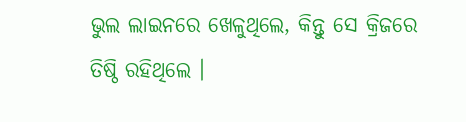ଭୁଲ ଲାଇନରେ ଖେଳୁଥିଲେ, କିନ୍ତୁ ସେ କ୍ରିଜରେ ତିଷ୍ଠି ରହିଥିଲେ ।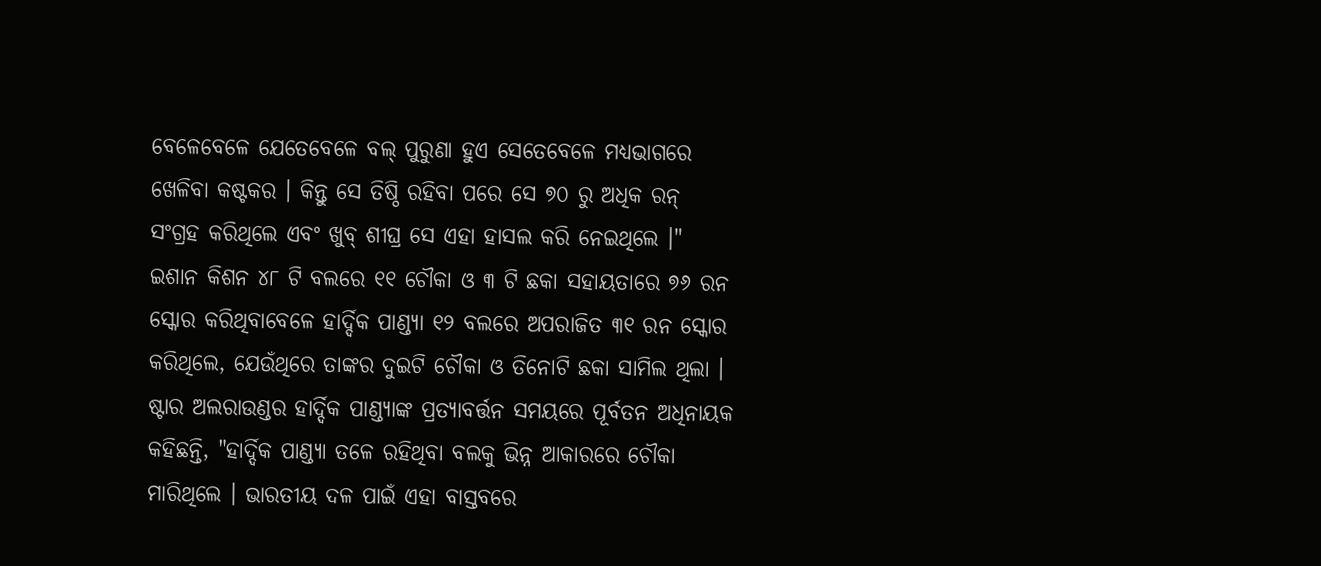ବେଳେବେଳେ ଯେତେବେଳେ ବଲ୍ ପୁରୁଣା ହୁଏ ସେତେବେଳେ ମଧ୍ୟଭାଗରେ ଖେଳିବା କଷ୍ଟକର । କିନ୍ତୁ ସେ ତିଷ୍ଠି ରହିବା ପରେ ସେ ୭୦ ରୁ ଅଧିକ ରନ୍ ସଂଗ୍ରହ କରିଥିଲେ ଏବଂ ଖୁବ୍ ଶୀଘ୍ର ସେ ଏହା ହାସଲ କରି ନେଇଥିଲେ ।"
ଇଶାନ କିଶନ ୪୮ ଟି ବଲରେ ୧୧ ଚୌକା ଓ ୩ ଟି ଛକା ସହାୟତାରେ ୭୬ ରନ ସ୍କୋର କରିଥିବାବେଳେ ହାର୍ଦ୍ଦିକ ପାଣ୍ଡ୍ୟା ୧୨ ବଲରେ ଅପରାଜିତ ୩୧ ରନ ସ୍କୋର କରିଥିଲେ, ଯେଉଁଥିରେ ତାଙ୍କର ଦୁଇଟି ଚୌକା ଓ ତିନୋଟି ଛକା ସାମିଲ ଥିଲା ।
ଷ୍ଟାର ଅଲରାଉଣ୍ଡର ହାର୍ଦ୍ଦିକ ପାଣ୍ଡ୍ୟାଙ୍କ ପ୍ରତ୍ୟାବର୍ତ୍ତନ ସମୟରେ ପୂର୍ବତନ ଅଧିନାୟକ କହିଛନ୍ତି, "ହାର୍ଦ୍ଦିକ ପାଣ୍ଡ୍ୟା ତଳେ ରହିଥିବା ବଲକୁ ଭିନ୍ନ ଆକାରରେ ଚୌକା ମାରିଥିଲେ । ଭାରତୀୟ ଦଳ ପାଇଁ ଏହା ବାସ୍ତବରେ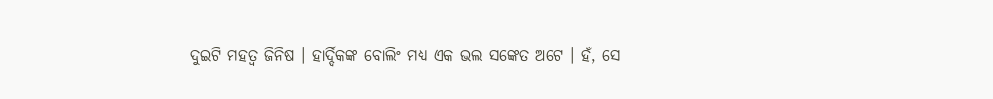ଦୁଇଟି ମହତ୍ୱ ଜିନିଷ । ହାର୍ଦ୍ଦିକଙ୍କ ବୋଲିଂ ମଧ୍ୟ ଏକ ଭଲ ସଙ୍କେତ ଅଟେ । ହଁ, ସେ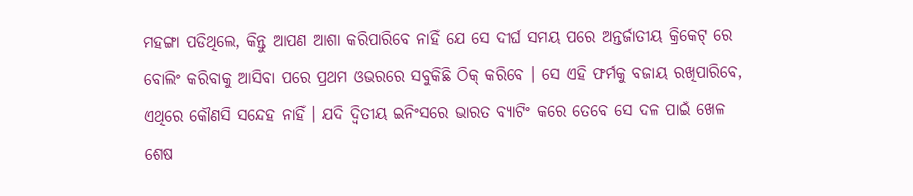ମହଙ୍ଗା ପଡିଥିଲେ, କିନ୍ତୁ ଆପଣ ଆଶା କରିପାରିବେ ନାହିଁ ଯେ ସେ ଦୀର୍ଘ ସମୟ ପରେ ଅନ୍ତର୍ଜାତୀୟ କ୍ରିକେଟ୍ ରେ ବୋଲିଂ କରିବାକୁ ଆସିବା ପରେ ପ୍ରଥମ ଓଭରରେ ସବୁକିଛି ଠିକ୍ କରିବେ । ସେ ଏହି ଫର୍ମକୁ ବଜାୟ ରଖିପାରିବେ, ଏଥିରେ କୌଣସି ସନ୍ଦେହ ନାହିଁ । ଯଦି ଦ୍ୱିତୀୟ ଇନିଂସରେ ଭାରତ ବ୍ୟାଟିଂ କରେ ତେବେ ସେ ଦଳ ପାଇଁ ଖେଳ ଶେଷ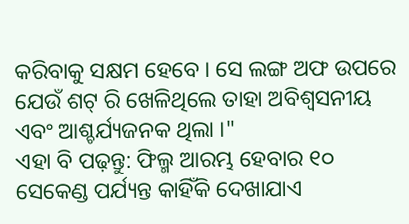କରିବାକୁ ସକ୍ଷମ ହେବେ । ସେ ଲଙ୍ଗ ଅଫ ଉପରେ ଯେଉଁ ଶଟ୍ ରି ଖେଳିଥିଲେ ତାହା ଅବିଶ୍ୱସନୀୟ ଏବଂ ଆଶ୍ଚର୍ଯ୍ୟଜନକ ଥିଲା ।"
ଏହା ବି ପଢ଼ନ୍ତୁ: ଫିଲ୍ମ ଆରମ୍ଭ ହେବାର ୧୦ ସେକେଣ୍ଡ ପର୍ଯ୍ୟନ୍ତ କାହିଁକି ଦେଖାଯାଏ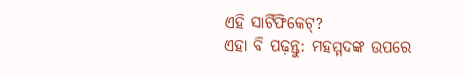ଏହି ସାର୍ଟିଫିକେଟ୍?
ଏହା ବି ପଢ଼ନ୍ତୁ: ମହମ୍ମଦଙ୍କ ଉପରେ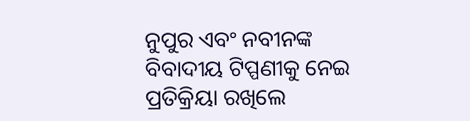ନୁପୁର ଏବଂ ନବୀନଙ୍କ ବିବାଦୀୟ ଟିପ୍ପଣୀକୁ ନେଇ ପ୍ରତିକ୍ରିୟା ରଖିଲେ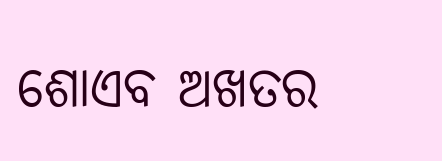ଶୋଏବ ଅଖତର